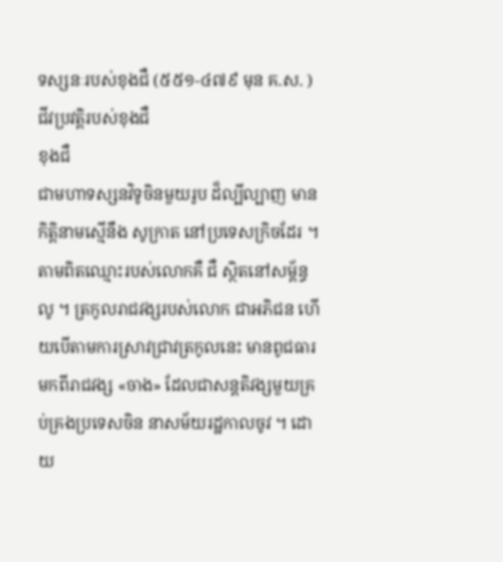ទស្សនៈរបស់ខុងជឺ (៥៥១-៤៧៩ មុន គ.ស. )
ជីវប្រវត្តិរបស់ខុងជឺ
ខុងជឺ
ជាមហាទស្សនវិទូចិនមួយរូប ដ៏ល្បីល្បាញ មានកិត្តិនាមស្មើនឹង សូក្រាត នៅប្រទេសក្រិចដែរ ។ តាមពិតឈ្មោះរបស់លោកគឺ ជឺ ស្ថិតនៅសម្ព័ន្ធលូ ។ ត្រកូលរាជវង្សរបស់លោក ជាអភិជន ហើយបើតាមការស្រាវជ្រាវត្រកូលនេះ មានពូជធារមកពីរាជវង្ស «ចាង» ដែលជាសន្តតិវង្សមួយគ្រប់គ្រងប្រទេសចិន នាសម័យរដ្ឋកាលចូវ ។ ដោយ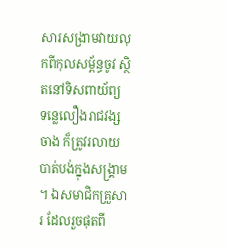សារសង្រាមវាយលុកពីកុលសម្ព័ន្ធចូវ ស្ថិតនៅទិសពាយ័ព្យ ទន្លេលឿងរាជវង្សចាង ក៏ត្រូវរលាយបាត់បង់ក្នុងសង្រ្គាម ។ ឯសមាជិកគ្រួសារ ដែលរួចផុតពី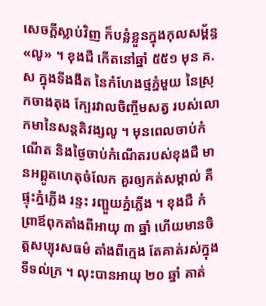សេចក្តីស្លាប់វិញ ក៏បន្លំខ្លួនក្នុងកុលសម្ព័ន្ធ «លូ» ។ ខុងជឺ កើតនៅឆ្នាំ ៥៥១ មុន គ.ស ក្នុងទីងងឹត នៃកំហែងថ្មភ្នំមួយ នៃស្រុកចាងតុង ក្បែរវាលចិញ្ចឹមសត្វ របស់លោកមានៃសន្តតិវង្សលូ ។ មុនពេលចាប់កំណើត និងថ្ងៃចាប់កំណើតរបស់ខុងជឺ មានអព្ពូតហេតុចំលែក គួរឲ្យកត់សម្គាល់ គឺផ្ទុះភ្នំភ្លើង រន្ទះ រញ្ជួយភ្នំភ្លើង ។ ខុងជឺ កំព្រាឪពុកតាំងពីអាយុ ៣ ឆ្នាំ ហើយមានចិត្តសប្បុរសធម៌ តាំងពីក្មេង តែគាត់រស់ក្នុងទីទល់ក្រ ។ លុះបានអាយុ ២០ ឆ្នាំ គាត់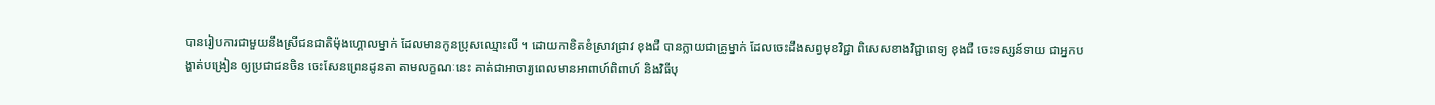បានរៀបការជាមួយនឹងស្រីជនជាតិម៉ុងហ្គោលម្នាក់ ដែលមានកូនប្រុសឈ្មោះលី ។ ដោយកាខិតខំស្រាវជ្រាវ ខុងជឺ បានក្លាយជាគ្រូម្នាក់ ដែលចេះដឹងសព្វមុខវិជ្ជា ពិសេសខាងវិជ្ជាពេទ្យ ខុងជឺ ចេះទស្សន៍ទាយ ជាអ្នកបង្ហាត់បង្រៀន ឲ្យប្រជាជនចិន ចេះសែនព្រេនដូនតា តាមលក្ខណៈនេះ គាត់ជាអាចារ្យពេលមានអាពាហ៍ពិពាហ៍ និងវិធីបុ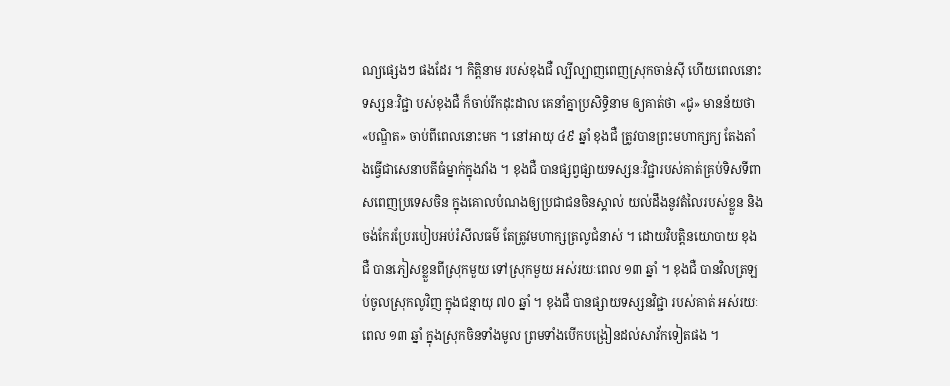ណ្យផ្សេងៗ ផងដែរ ។ កិត្តិនាម របស់ខុងជឺ ល្បីល្បាញពេញស្រុកចាន់ស៊ី ហើយពេលនោះ ទស្សនៈវិជ្ជា បស់ខុងជឺ ក៏ចាប់រីកដុះដាល គេនាំគ្នាប្រសិទ្ធិនាម ឲ្យគាត់ថា «ជូ» មានន័យថា «បណ្ឌិត» ចាប់ពីពេលនោះមក ។ នៅអាយុ ៤៩ ឆ្នាំ ខុងជឺ ត្រូវបានព្រះមហាក្សក្យ តែងតាំងធ្វើជាសេនាបតីធំម្នាក់ក្នុងវាំង ។ ខុងជឺ បានផ្សព្វផ្សាយទស្សនៈវិជ្ជារបស់គាត់គ្រប់ទិសទីពាសពេញប្រទេសចិន ក្នុងគោលបំណងឲ្យប្រជាជនចិនស្គាល់ យល់ដឹងនូវតំលៃរបស់ខ្លួន និងចង់កែរប្រែរបៀបអប់រំសីលធម៌ តែត្រូវមហាក្សត្រលូជំនាស់ ។ ដោយវិបត្តិនយោបាយ ខុងជឺ បានភៀសខ្លួនពីស្រុកមួយ ទៅស្រុកមួយ អស់រយៈពេល ១៣ ឆ្នាំ ។ ខុងជឺ បានវិលត្រឡប់ចូលស្រុកលូវិញ ក្នុងជន្មាយុ ៧០ ឆ្នាំ ។ ខុងជឺ បានផ្សាយទស្សនវិជ្ជា របស់គាត់ អស់រយៈពេល ១៣ ឆ្នាំ ក្នុងស្រុកចិនទាំងមូល ព្រមទាំងបើកបង្រៀនដល់សាវ័កទៀតផង ។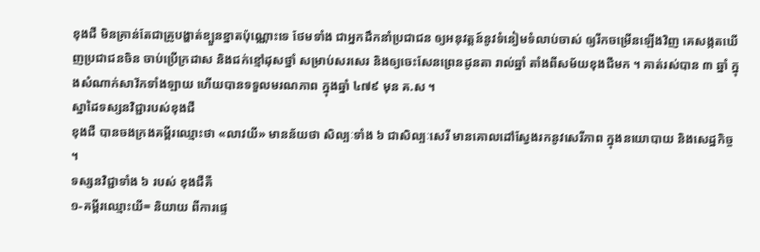ខុងជឺ មិនគ្រាន់តែជាគ្រូបង្ហាត់ខ្បួនខ្នាតប៉ុណ្ណោះទេ ថែមទាំង ជាអ្នកដឹកនាំប្រជាជន ឲ្យអនុវត្តន៍នូវទំនៀមទំលាប់ចាស់ ឲ្យរីកចម្រើនឡើងវិញ គេសង្កតឃើញប្រជាជនចិន ចាប់ប្រើក្រដាស និងជក់ខ្មៅដុសថ្នាំ សម្រាប់សរសេរ និងឲ្យចេះសែនព្រេនដូនតា រាល់ឆ្នាំ តាំងពីសម័យខុងជឺមក ។ គាត់រស់បាន ៣ ឆ្នាំ ក្នុងសំណាក់សាវ័កទាំងឡាយ ហើយបានទទួលមរណភាព ក្នុងឆ្នាំ ៤៧៩ មុន គ.ស ។
ស្នាដៃទស្សនវិជ្ជារបស់ខុងជឺ
ខុងជឺ បានចងក្រងគម្ពីរឈ្មោះថា «លាវយី» មានន័យថា សិល្បៈទាំង ៦ ជាសិល្បៈសេរី មានគោលដៅស្វែងរកនូវសេរីភាព ក្នុងនយោបាយ និងសេដ្ឋកិច្ច ។
ទស្សនវិជ្ជាទាំង ៦ របស់ ខុងជឺគឺ
១-គម្ពីរឈ្មោះយី= និយាយ ពីការផ្ទេ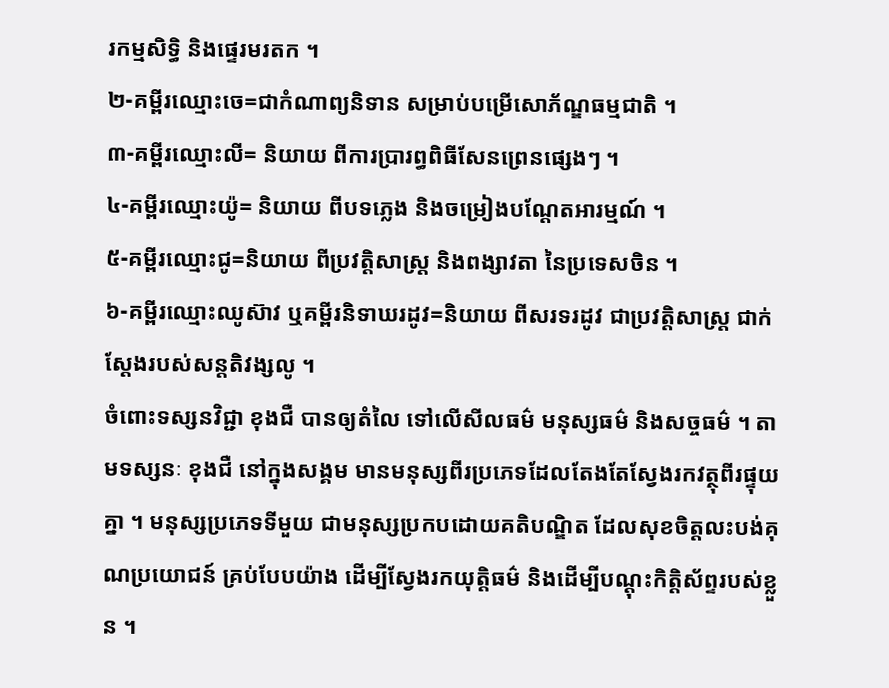រកម្មសិទ្ធិ និងផ្ទេរមរតក ។
២-គម្ពីរឈ្មោះចេ=ជាកំណាព្យនិទាន សម្រាប់បម្រើសោភ័ណ្ឌធម្មជាតិ ។
៣-គម្ពីរឈ្មោះលី= និយាយ ពីការប្រារព្ធពិធីសែនព្រេនផ្សេងៗ ។
៤-គម្ពីរឈ្មោះយ៉ូ= និយាយ ពីបទភ្លេង និងចម្រៀងបណ្តែតអារម្មណ៍ ។
៥-គម្ពីរឈ្មោះជូ=និយាយ ពីប្រវត្តិសាស្រ្ត និងពង្សាវតា នៃប្រទេសចិន ។
៦-គម្ពីរឈ្មោះឈូស៊ាវ ឬគម្ពីរនិទាឃរដូវ=និយាយ ពីសរទរដូវ ជាប្រវត្តិសាស្រ្ត ជាក់ស្តែងរបស់សន្តតិវង្សលូ ។
ចំពោះទស្សនវិជ្ជា ខុងជឺ បានឲ្យតំលៃ ទៅលើសីលធម៌ មនុស្សធម៌ និងសច្ចធម៌ ។ តាមទស្សនៈ ខុងជឺ នៅក្នុងសង្គម មានមនុស្សពីរប្រភេទដែលតែងតែស្វែងរកវត្ថុពីរផ្ទុយគ្នា ។ មនុស្សប្រភេទទីមួយ ជាមនុស្សប្រកបដោយគតិបណ្ឌិត ដែលសុខចិត្តលះបង់គុណប្រយោជន៍ គ្រប់បែបយ៉ាង ដើម្បីស្វែងរកយុត្តិធម៌ និងដើម្បីបណ្តុះកិត្តិស័ព្ទរបស់ខ្លួន ។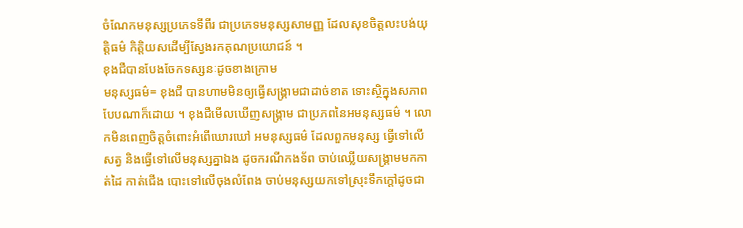ចំណែកមនុស្សប្រភេទទីពីរ ជាប្រភេទមនុស្សសាមញ្ញ ដែលសុខចិត្តលះបង់យុត្តិធម៌ កិត្តិយសដើម្បីស្វែងរកគុណប្រយោជន៍ ។
ខុងជឺបានបែងចែកទស្សនៈដូចខាងក្រោម
មនុស្សធម៌= ខុងជឺ បានហាមមិនឲ្យធ្វើសង្រ្គាមជាដាច់ខាត ទោះស្ថិក្នុងសភាពបែបណាក៏ដោយ ។ ខុងជឺមើលឃើញសង្រ្គាម ជាប្រភពនៃអមនុស្សធម៌ ។ លោកមិនពេញចិត្តចំពោះអំពើឃោរឃៅ អមនុស្សធម៌ ដែលពួកមនុស្ស ធ្វើទៅលើសត្វ និងធ្វើទៅលើមនុស្សគ្នាឯង ដូចករណីកងទ័ព ចាប់ឈ្លើយសង្រ្គាមមកកាត់ដៃ កាត់ជើង បោះទៅលើចុងលំពែង ចាប់មនុស្សយកទៅស្រុះទឹកក្តៅដូចជា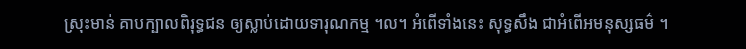ស្រុះមាន់ គាបក្បាលពិរុទ្ធជន ឲ្យស្លាប់ដោយទារុណកម្ម ។ល។ អំពើទាំងនេះ សុទ្ធសឹង ជាអំពើអមនុស្សធម៌ ។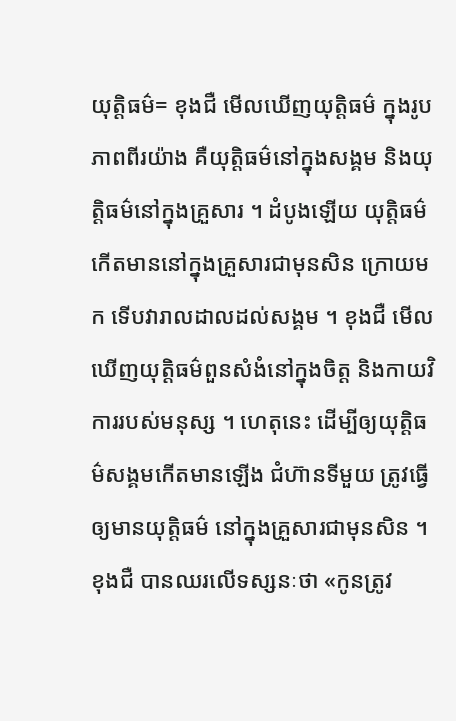យុត្តិធម៌= ខុងជឺ មើលឃើញយុត្តិធម៌ ក្នុងរូបភាពពីរយ៉ាង គឺយុត្តិធម៌នៅក្នុងសង្គម និងយុត្តិធម៌នៅក្នុងគ្រួសារ ។ ដំបូងឡើយ យុត្តិធម៌ កើតមាននៅក្នុងគ្រួសារជាមុនសិន ក្រោយមក ទើបវារាលដាលដល់សង្គម ។ ខុងជឺ មើលឃើញយុត្តិធម៌ពួនសំងំនៅក្នុងចិត្ត និងកាយវិការរបស់មនុស្ស ។ ហេតុនេះ ដើម្បីឲ្យយុត្តិធម៌សង្គមកើតមានឡើង ជំហ៊ានទីមួយ ត្រូវធ្វើឲ្យមានយុត្តិធម៌ នៅក្នុងគ្រួសារជាមុនសិន ។ ខុងជឺ បានឈរលើទស្សនៈថា «កូនត្រូវ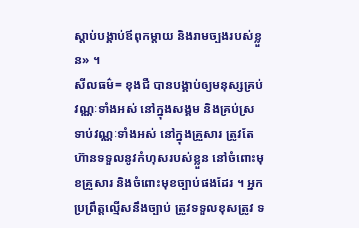ស្តាប់បង្គាប់ឪពុកម្តាយ និងរាមច្បងរបស់ខ្លួន» ។
សីលធម៌= ខុងជឺ បានបង្គាប់ឲ្យមនុស្សគ្រប់វណ្ណៈទាំងអស់ នៅក្នុងសង្គម និងគ្រប់ស្រទាប់វណ្ណៈទាំងអស់ នៅក្នុងគ្រួសារ ត្រូវតែហ៊ានទទួលនូវកំហុសរបស់ខ្លួន នៅចំពោះមុខគ្រួសារ និងចំពោះមុខច្បាប់ផងដែរ ។ អ្នកប្រព្រឹត្តល្មើសនឹងច្បាប់ ត្រូវទទួលខុសត្រូវ ទ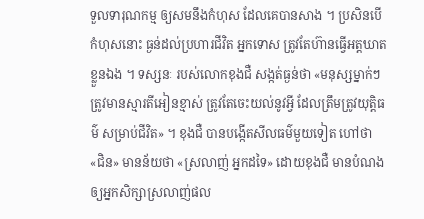ទួលទារុណកម្ម ឲ្យសមនឹងកំហុស ដែលគេបានសាង ។ ប្រសិនបើកំហុសនោះ ធ្ងន់ដល់ប្រហារជីវិត អ្នកទោស ត្រូវតែហ៊ានធ្វើអត្តឃាតខ្លួនឯង ។ ទស្សនៈ របស់លោកខុងជឺ សង្កត់ធ្ងន់ថា «មនុស្សម្នាក់ៗ ត្រូវមានស្មារតីអៀនខ្មាស់ ត្រូវតែចេះយល់នូវអ្វី ដែលត្រឹមត្រូវយុត្តិធម៌ សម្រាប់ជីវិត» ។ ខុងជឺ បានបង្កើតសីលធម៌មួយទៀត ហៅថា «ជិន» មានន័យថា «ស្រលាញ់ អ្នកដទៃ» ដោយខុងជឺ មានបំណង ឲ្យអ្នកសិក្សាស្រលាញ់ផល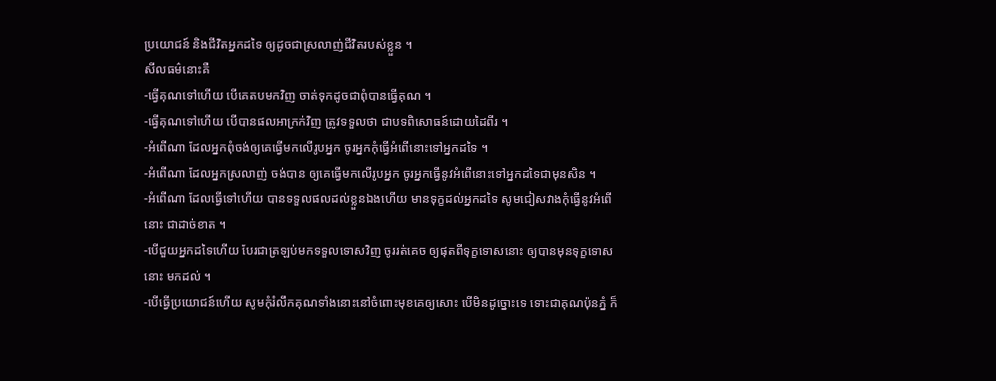ប្រយោជន៍ និងជីវិតអ្នកដទៃ ឲ្យដូចជាស្រលាញ់ជីវិតរបស់ខ្លួន ។
សីលធម៌នោះគឺ
-ធ្វើគុណទៅហើយ បើគេតបមកវិញ ចាត់ទុកដូចជាពុំបានធ្វើគុណ ។
-ធ្វើគុណទៅហើយ បើបានផលអាក្រក់វិញ ត្រូវទទួលថា ជាបទពិសោធន៍ដោយដៃពីរ ។
-អំពើណា ដែលអ្នកពុំចង់ឲ្យគេធ្វើមកលើរូបអ្នក ចូរអ្នកកុំធ្វើអំពើនោះទៅអ្នកដទៃ ។
-អំពើណា ដែលអ្នកស្រលាញ់ ចង់បាន ឲ្យគេធ្វើមកលើរូបអ្នក ចូរអ្នកធ្វើនូវអំពើនោះទៅអ្នកដទៃជាមុនសិន ។
-អំពើណា ដែលធ្វើទៅហើយ បានទទួលផលដល់ខ្លួនឯងហើយ មានទុក្ខដល់អ្នកដទៃ សូមជៀសវាងកុំធ្វើនូវអំពើនោះ ជាដាច់ខាត ។
-បើជួយអ្នកដទៃហើយ បែរជាត្រឡប់មកទទួលទោសវិញ ចូររត់គេច ឲ្យផុតពីទុក្ខទោសនោះ ឲ្យបានមុនទុក្ខទោសនោះ មកដល់ ។
-បើធ្វើប្រយោជន៍ហើយ សូមកុំរំលឹកគុណទាំងនោះនៅចំពោះមុខគេឲ្យសោះ បើមិនដូច្នោះទេ ទោះជាគុណប៉ុនភ្នំ ក៏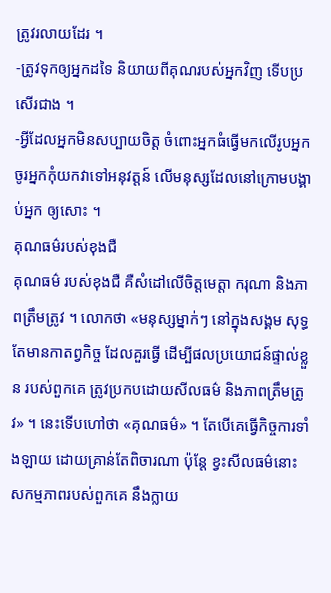ត្រូវរលាយដែរ ។
-ត្រូវទុកឲ្យអ្នកដទៃ និយាយពីគុណរបស់អ្នកវិញ ទើបប្រសើរជាង ។
-អ្វីដែលអ្នកមិនសប្បាយចិត្ត ចំពោះអ្នកធំធ្វើមកលើរូបអ្នក ចូរអ្នកកុំយកវាទៅអនុវត្តន៍ លើមនុស្សដែលនៅក្រោមបង្គាប់អ្នក ឲ្យសោះ ។
គុណធម៌របស់ខុងជឺ
គុណធម៌ របស់ខុងជឺ គឺសំដៅលើចិត្តមេត្តា ករុណា និងភាពត្រឹមត្រូវ ។ លោកថា «មនុស្សម្នាក់ៗ នៅក្នុងសង្គម សុទ្ធតែមានកាតព្វកិច្ច ដែលគួរធ្វើ ដើម្បីផលប្រយោជន៍ផ្ទាល់ខ្លួន របស់ពួកគេ ត្រូវប្រកបដោយសីលធម៌ និងភាពត្រឹមត្រូវ» ។ នេះទើបហៅថា «គុណធម៌» ។ តែបើគេធ្វើកិច្ចការទាំងឡាយ ដោយគ្រាន់តែពិចារណា ប៉ុន្តែ ខ្វះសីលធម៌នោះ សកម្មភាពរបស់ពួកគេ នឹងក្លាយ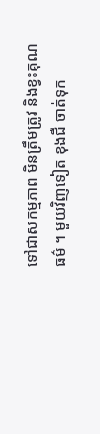ទៅជាសកម្មភាព មិនត្រឹមត្រូវ និងខ្វះគុណធម៌ ។ មួយវិញទៀត ខុងជឺ ចាត់ទុក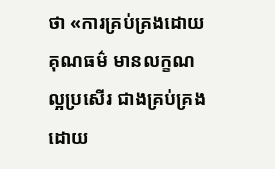ថា «ការគ្រប់គ្រងដោយគុណធម៌ មានលក្ខណល្អប្រសើរ ជាងគ្រប់គ្រងដោយ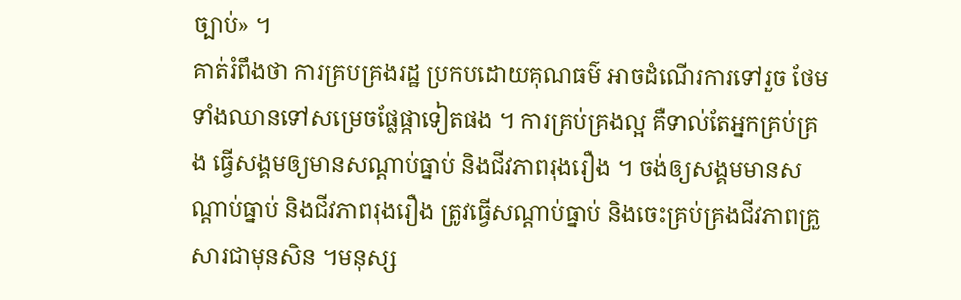ច្បាប់» ។
គាត់រំពឹងថា ការគ្របគ្រងរដ្ឋ ប្រកបដោយគុណធម៌ អាចដំណើរការទៅរួច ថែមទាំងឈានទៅសម្រេចផ្លែផ្កាទៀតផង ។ ការគ្រប់គ្រងល្អ គឺទាល់តែអ្នកគ្រប់គ្រង ធ្វើសង្គមឲ្យមានសណ្តាប់ធ្នាប់ និងជីវភាពរុងរឿង ។ ចង់ឲ្យសង្គមមានសណ្តាប់ធ្នាប់ និងជីវភាពរុងរឿង ត្រូវធ្វើសណ្តាប់ធ្នាប់ និងចេះគ្រប់គ្រងជីវភាពគ្រួសារជាមុនសិន ។មនុស្ស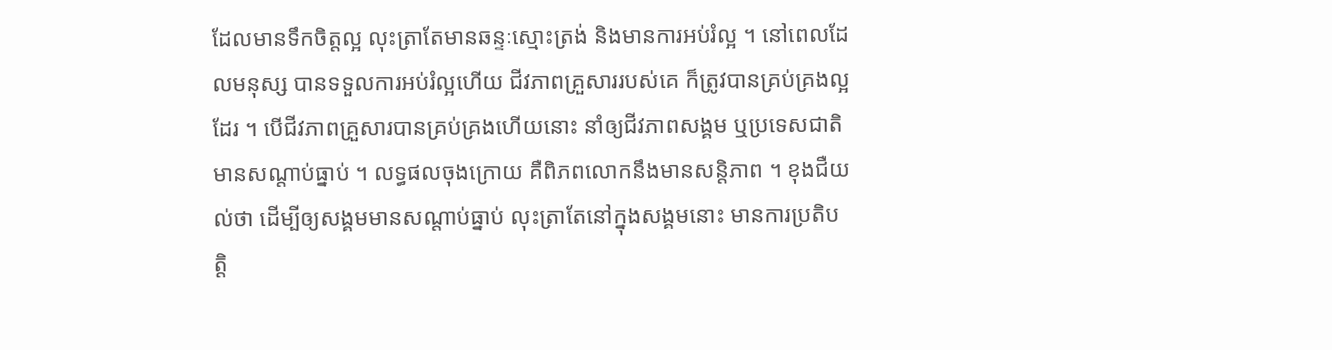ដែលមានទឹកចិត្តល្អ លុះត្រាតែមានឆន្ទៈស្មោះត្រង់ និងមានការអប់រំល្អ ។ នៅពេលដែលមនុស្ស បានទទួលការអប់រំល្អហើយ ជីវភាពគ្រួសាររបស់គេ ក៏ត្រូវបានគ្រប់គ្រងល្អដែរ ។ បើជីវភាពគ្រួសារបានគ្រប់គ្រងហើយនោះ នាំឲ្យជីវភាពសង្គម ឬប្រទេសជាតិ មានសណ្តាប់ធ្នាប់ ។ លទ្ធផលចុងក្រោយ គឺពិភពលោកនឹងមានសន្តិភាព ។ ខុងជឺយល់ថា ដើម្បីឲ្យសង្គមមានសណ្តាប់ធ្នាប់ លុះត្រាតែនៅក្នុងសង្គមនោះ មានការប្រតិបត្តិ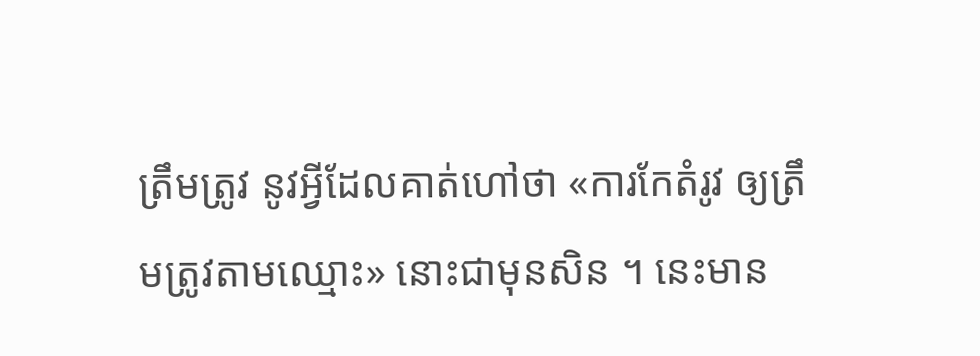ត្រឹមត្រូវ នូវអ្វីដែលគាត់ហៅថា «ការកែតំរូវ ឲ្យត្រឹមត្រូវតាមឈ្មោះ» នោះជាមុនសិន ។ នេះមាន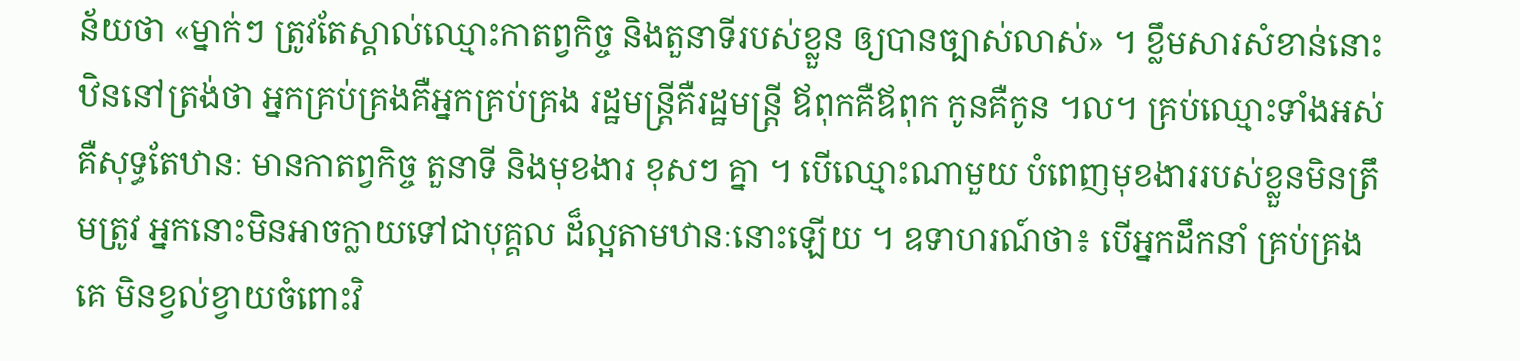ន័យថា «ម្នាក់ៗ ត្រូវតែស្គាល់ឈ្មោះកាតព្វកិច្ច និងតួនាទីរបស់ខ្លួន ឲ្យបានច្បាស់លាស់» ។ ខ្លឹមសារសំខាន់នោះ ឋិននៅត្រង់ថា អ្នកគ្រប់គ្រងគឺអ្នកគ្រប់គ្រង រដ្ឋមន្រ្តីគឺរដ្ឋមន្រ្តី ឪពុកគឺឪពុក កូនគឺកូន ។ល។ គ្រប់ឈ្មោះទាំងអស់ គឺសុទ្ធតែឋានៈ មានកាតព្វកិច្ច តួនាទី និងមុខងារ ខុសៗ គ្នា ។ បើឈ្មោះណាមួយ បំពេញមុខងាររបស់ខ្លួនមិនត្រឹមត្រូវ អ្នកនោះមិនអាចក្លាយទៅជាបុគ្គល ដ៏ល្អតាមឋានៈនោះឡើយ ។ ឧទាហរណ៍ថា៖ បើអ្នកដឹកនាំ គ្រប់គ្រងគេ មិនខ្វល់ខ្វាយចំពោះវិ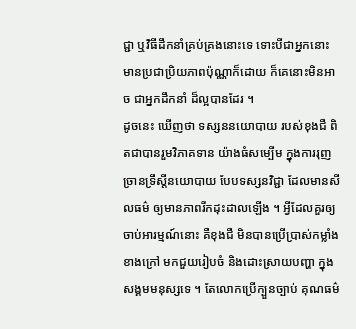ជ្ជា ឬវិធីដឹកនាំគ្រប់គ្រងនោះទេ ទោះបីជាអ្នកនោះ មានប្រជាប្រិយភាពប៉ុណ្ណាក៏ដោយ ក៏គេនោះមិនអាច ជាអ្នកដឹកនាំ ដ៏ល្អបានដែរ ។
ដូចនេះ ឃើញថា ទស្សននយោបាយ របស់ខុងជឺ ពិតជាបានរួមវិភាគទាន យ៉ាងធំសម្បើម ក្នុងការរុញច្រានទ្រឹស្តីនយោបាយ បែបទស្សនវិជ្ជា ដែលមានសីលធម៌ ឲ្យមានភាពរីកដុះដាលឡើង ។ អ្វីដែលគួរឲ្យចាប់អារម្មណ៍នោះ គឺខុងជឺ មិនបានប្រើប្រាស់កម្លាំងខាងក្រៅ មកជួយរៀបចំ និងដោះស្រាយបញ្ហា ក្នុងសង្គមមនុស្សទេ ។ តែលោកប្រើក្បួនច្បាប់ គុណធម៌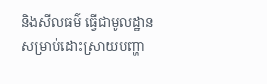និងសីលធម៌ ធ្វើជាមូលដ្ឋាន សម្រាប់ដោះស្រាយបញ្ហា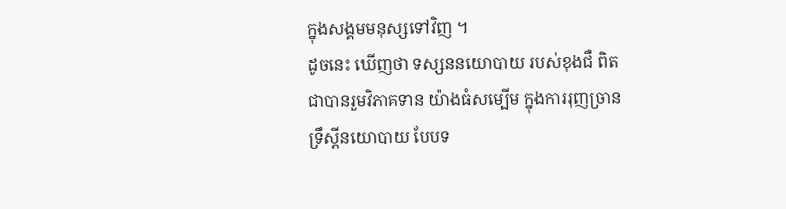ក្នុងសង្គមមនុស្សទៅវិញ ។
ដូចនេះ ឃើញថា ទស្សននយោបាយ របស់ខុងជឺ ពិតជាបានរួមវិភាគទាន យ៉ាងធំសម្បើម ក្នុងការរុញច្រានទ្រឹស្តីនយោបាយ បែបទ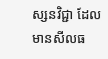ស្សនវិជ្ជា ដែលមានសីលធ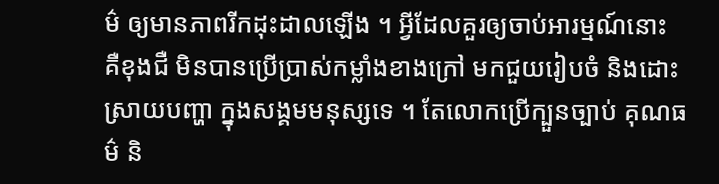ម៌ ឲ្យមានភាពរីកដុះដាលឡើង ។ អ្វីដែលគួរឲ្យចាប់អារម្មណ៍នោះ គឺខុងជឺ មិនបានប្រើប្រាស់កម្លាំងខាងក្រៅ មកជួយរៀបចំ និងដោះស្រាយបញ្ហា ក្នុងសង្គមមនុស្សទេ ។ តែលោកប្រើក្បួនច្បាប់ គុណធម៌ និ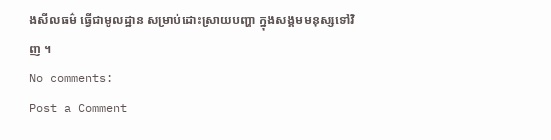ងសីលធម៌ ធ្វើជាមូលដ្ឋាន សម្រាប់ដោះស្រាយបញ្ហា ក្នុងសង្គមមនុស្សទៅវិញ ។
No comments:
Post a Comment